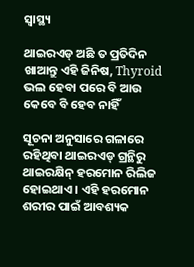ସ୍ୱାସ୍ଥ୍ୟ

ଥାଇରଏଡ୍ ଅଛି ତ ପ୍ରତିଦିନ ଖାଆନ୍ତୁ ଏହି ଜିନିଷ, Thyroid ଭଲ ହେବା ପରେ ବି ଆଉ କେବେ ବି ହେବ ନାହିଁ

ସୂଚନା ଅନୁସାରେ ଗଳାରେ ରହିଥିବା ଥାଇରଏଡ୍ ଗ୍ରନ୍ଥିରୁ ଥାଇରକ୍ଷିନ୍ ହରମୋନ ରିଲିଜ ହୋଇଥାଏ । ଏହି ହରମୋନ ଶରୀର ପାଇଁ ଆବଶ୍ୟକ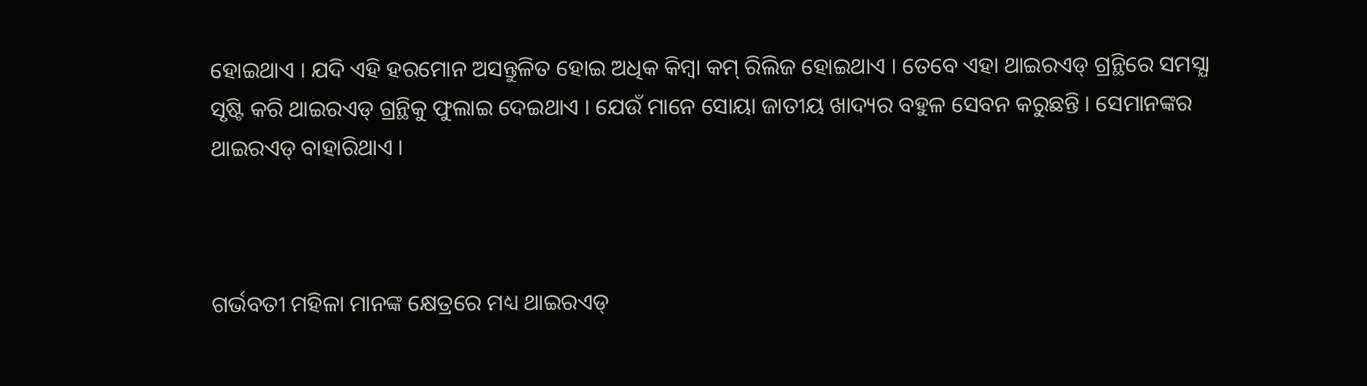ହୋଇଥାଏ । ଯଦି ଏହି ହରମୋନ ଅସନ୍ତୁଳିତ ହୋଇ ଅଧିକ କିମ୍ବା କମ୍ ରିଲିଜ ହୋଇଥାଏ । ତେବେ ଏହା ଥାଇରଏଡ୍ ଗ୍ରନ୍ଥିରେ ସମସ୍ଯା ସୃଷ୍ଟି କରି ଥାଇରଏଡ୍ ଗ୍ରନ୍ଥିକୁ ଫୁଲାଇ ଦେଇଥାଏ । ଯେଉଁ ମାନେ ସୋୟା ଜାତୀୟ ଖାଦ୍ୟର ବହୁଳ ସେବନ କରୁଛନ୍ତି । ସେମାନଙ୍କର ଥାଇରଏଡ୍ ବାହାରିଥାଏ ।



ଗର୍ଭବତୀ ମହିଳା ମାନଙ୍କ କ୍ଷେତ୍ରରେ ମଧ୍ୟ ଥାଇରଏଡ୍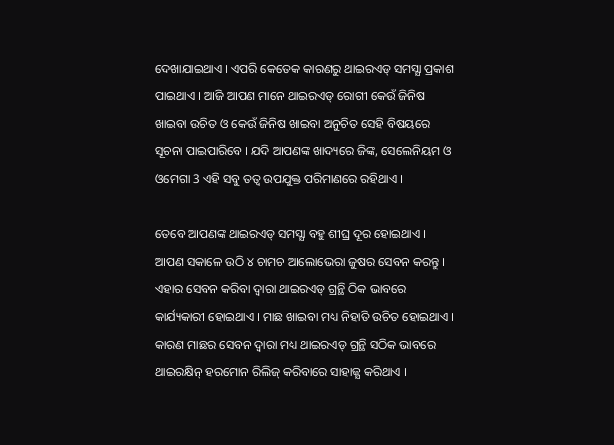ଦେଖାଯାଇଥାଏ । ଏପରି କେତେକ କାରଣରୁ ଥାଇରଏଡ୍ ସମସ୍ଯା ପ୍ରକାଶ ପାଇଥାଏ । ଆଜି ଆପଣ ମାନେ ଥାଇରଏଡ୍ ରୋଗୀ କେଉଁ ଜିନିଷ ଖାଇବା ଉଚିତ ଓ କେଉଁ ଜିନିଷ ଖାଇବା ଅନୁଚିତ ସେହି ବିଷୟରେ ସୂଚନା ପାଇପାରିବେ । ଯଦି ଆପଣଙ୍କ ଖାଦ୍ୟରେ ଜିଙ୍କ, ସେଲେନିୟମ ଓ ଓମେଗା 3 ଏହି ସବୁ ତତ୍ଵ ଉପଯୁକ୍ତ ପରିମାଣରେ ରହିଥାଏ ।

ତେବେ ଆପଣଙ୍କ ଥାଇରଏଡ୍ ସମସ୍ଯା ବହୁ ଶୀଘ୍ର ଦୂର ହୋଇଥାଏ । ଆପଣ ସକାଳେ ଉଠି ୪ ଚାମଚ ଆଲୋଭେରା ଜୁଷର ସେବନ କରନ୍ତୁ । ଏହାର ସେବନ କରିବା ଦ୍ଵାରା ଥାଇରଏଡ୍ ଗ୍ରନ୍ଥି ଠିକ ଭାବରେ କାର୍ଯ୍ୟକାରୀ ହୋଇଥାଏ । ମାଛ ଖାଇବା ମଧ୍ୟ ନିହାତି ଉଚିତ ହୋଇଥାଏ । କାରଣ ମାଛର ସେବନ ଦ୍ଵାରା ମଧ୍ୟ ଥାଇରଏଡ୍ ଗ୍ରନ୍ଥି ସଠିକ ଭାବରେ ଥାଇରକ୍ଷିନ୍ ହରମୋନ ରିଲିଜ୍ କରିବାରେ ସାହାଜ୍ଯ କରିଥାଏ ।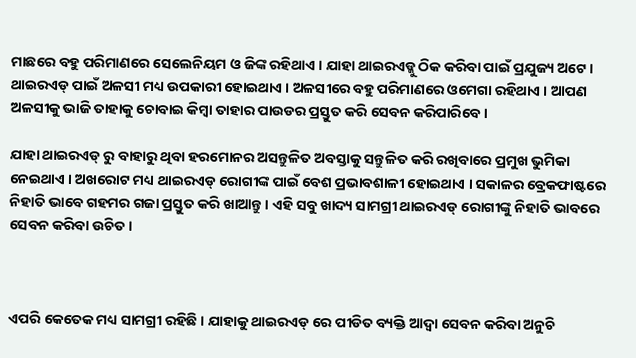ମାଛରେ ବହୁ ପରିମାଣରେ ସେଲେନିୟମ ଓ ଜିଙ୍କ ରହିଥାଏ । ଯାହା ଥାଇରଏଡ୍କୁ ଠିକ କରିବା ପାଇଁ ପ୍ରଯୁଜ୍ୟ ଅଟେ । ଥାଇରଏଡ୍ ପାଇଁ ଅଳସୀ ମଧ୍ୟ ଉପକାରୀ ହୋଇଥାଏ । ଅଳସୀରେ ବହୁ ପରିମାଣରେ ଓମେଗା ରହିଥାଏ । ଆପଣ ଅଳସୀକୁ ଭାଜି ତାହାକୁ ଚୋବାଇ କିମ୍ବା ତାହାର ପାଉଡର ପ୍ରସ୍ତୁତ କରି ସେବନ କରିପାରିବେ ।

ଯାହା ଥାଇରଏଡ୍ ରୁ ବାହାରୁ ଥିବା ହରମୋନର ଅସନ୍ତୁଳିତ ଅବସ୍ତାକୁ ସନ୍ତୁଳିତ କରି ରଖିବାରେ ପ୍ରମୁଖ ଭୁମିକା ନେଇଥାଏ । ଅଖରୋଟ ମଧ୍ୟ ଥାଇରଏଡ୍ ରୋଗୀଙ୍କ ପାଇଁ ବେଶ ପ୍ରଭାବଶାଳୀ ହୋଇଥାଏ । ସକାଳର ବ୍ରେକଫାଷ୍ଟରେ ନିହାତି ଭାବେ ଗହମର ଗଜା ପ୍ରସ୍ତୁତ କରି ଖାଆନ୍ତୁ । ଏହି ସବୁ ଖାଦ୍ୟ ସାମଗ୍ରୀ ଥାଇରଏଡ୍ ରୋଗୀଙ୍କୁ ନିହାତି ଭାବରେ ସେବନ କରିବା ଉଚିତ ।



ଏପରି କେତେକ ମଧ୍ୟ ସାମଗ୍ରୀ ରହିଛି । ଯାହାକୁ ଥାଇରଏଡ୍ ରେ ପୀଡିତ ବ୍ୟକ୍ତି ଆଦ୍ୱା ସେବନ କରିବା ଅନୁଚି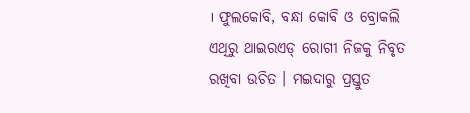। ଫୁଲକୋବି, ବନ୍ଧା କୋବି ଓ ବ୍ରୋକଲି ଏଥିରୁ ଥାଇରଏଡ୍ ରୋଗୀ ନିଜକୁ ନିବୃତ ରଖିବା ଉଚିତ । ମଇଦାରୁ ପ୍ରସ୍ତୁତ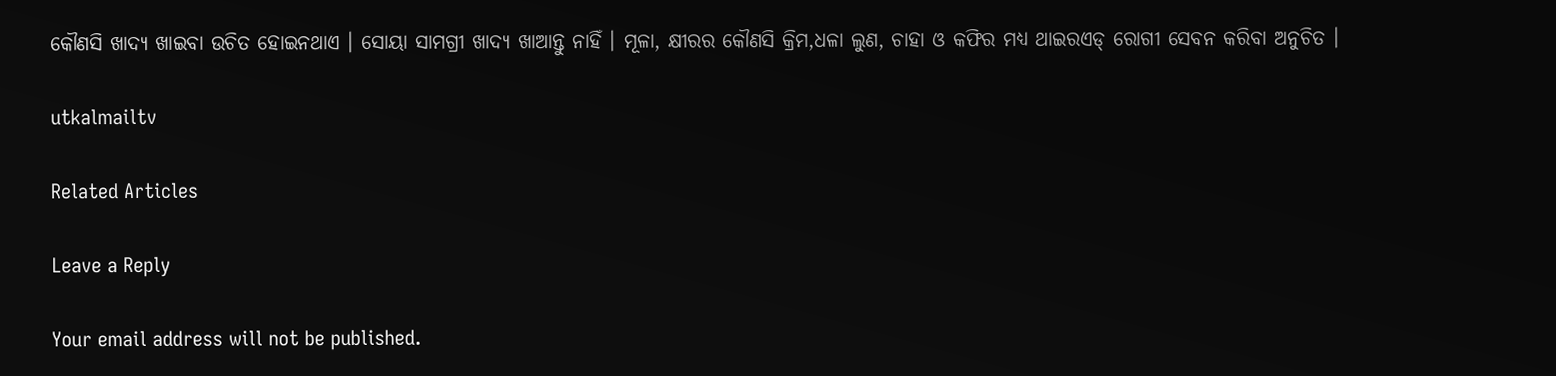କୌଣସି ଖାଦ୍ୟ ଖାଇବା ଉଚିତ ହୋଇନଥାଏ । ସୋୟା ସାମଗ୍ରୀ ଖାଦ୍ୟ ଖାଆନ୍ତୁ ନାହିଁ । ମୂଳା, କ୍ଷୀରର କୌଣସି କ୍ରିମ,ଧଳା ଲୁଣ, ଚାହା ଓ କଫିର ମଧ୍ୟ ଥାଇରଏଡ୍ ରୋଗୀ ସେବନ କରିବା ଅନୁଚିତ ।

utkalmailtv

Related Articles

Leave a Reply

Your email address will not be published.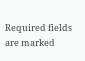Required fields are marked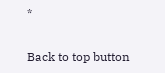*

Back to top button